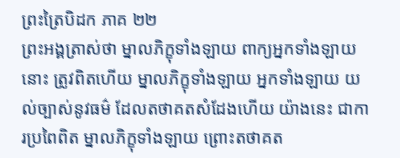ព្រះត្រៃបិដក ភាគ ២២
ព្រះអង្គត្រាស់ថា ម្នាលភិក្ខុទាំងឡាយ ពាក្យអ្នកទាំងឡាយនោះ ត្រូវពិតហើយ ម្នាលភិក្ខុទាំងឡាយ អ្នកទាំងឡាយ យល់ច្បាស់នូវធម៌ ដែលតថាគតសំដែងហើយ យ៉ាងនេះ ជាការប្រពៃពិត ម្នាលភិក្ខុទាំងឡាយ ព្រោះតថាគត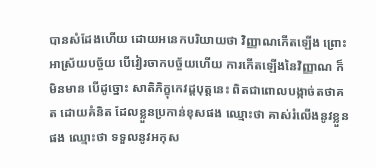បានសំដែងហើយ ដោយអនេកបរិយាយថា វិញ្ញាណកើតឡើង ព្រោះអាស្រ័យបច្ច័យ បើវៀរចាកបច្ច័យហើយ ការកើតឡើងនៃវិញ្ញាណ ក៏មិនមាន បើដូច្នោះ សាតិភិក្ខុកេវដ្តបុត្តនេះ ពិតជាពោលបង្កាច់តថាគត ដោយគំនិត ដែលខ្លួនប្រកាន់ខុសផង ឈ្មោះថា គាស់រំលើងនូវខ្លួនផង ឈ្មោះថា ទទួលនូវអកុស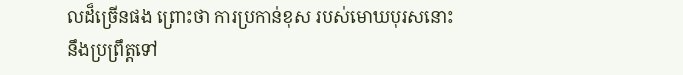លដ៏ច្រើនផង ព្រោះថា ការប្រកាន់ខុស របស់មោឃបុរសនោះ នឹងប្រព្រឹត្តទៅ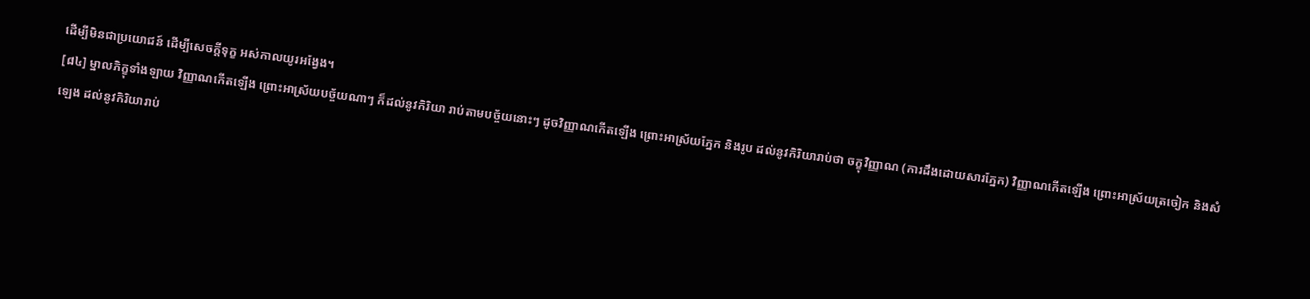ដើម្បីមិនជាប្រយោជន៍ ដើម្បីសេចក្តីទុក្ខ អស់កាលយូរអង្វែង។
[៨៤] ម្នាលភិក្ខុទាំងឡាយ វិញ្ញាណកើតឡើង ព្រោះអាស្រ័យបច្ច័យណាៗ ក៏ដល់នូវកិរិយា រាប់តាមបច្ច័យនោះៗ ដូចវិញ្ញាណកើតឡើង ព្រោះអាស្រ័យភ្នែក និងរូប ដល់នូវកិរិយារាប់ថា ចក្ខុវិញ្ញាណ (ការដឹងដោយសារភ្នែក) វិញ្ញាណកើតឡើង ព្រោះអាស្រ័យត្រចៀក និងសំឡេង ដល់នូវកិរិយារាប់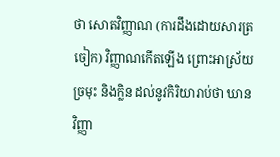ថា សោតវិញ្ញាណ (ការដឹងដោយសារត្រចៀក) វិញ្ញាណកើតឡើង ព្រោះអាស្រ័យច្រមុះ និងក្លិន ដល់នូវកិរិយារាប់ថា ឃានវិញ្ញា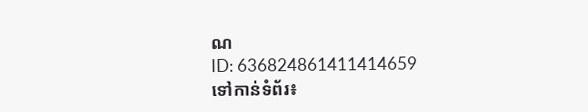ណ
ID: 636824861411414659
ទៅកាន់ទំព័រ៖